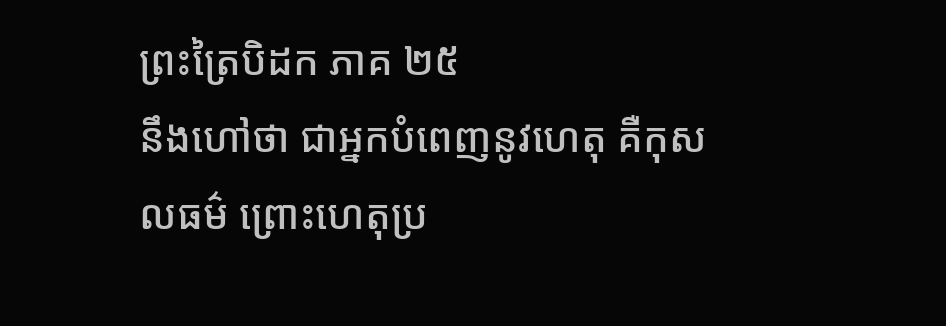ព្រះត្រៃបិដក ភាគ ២៥
នឹងហៅថា ជាអ្នកបំពេញនូវហេតុ គឺកុសលធម៌ ព្រោះហេតុប្រ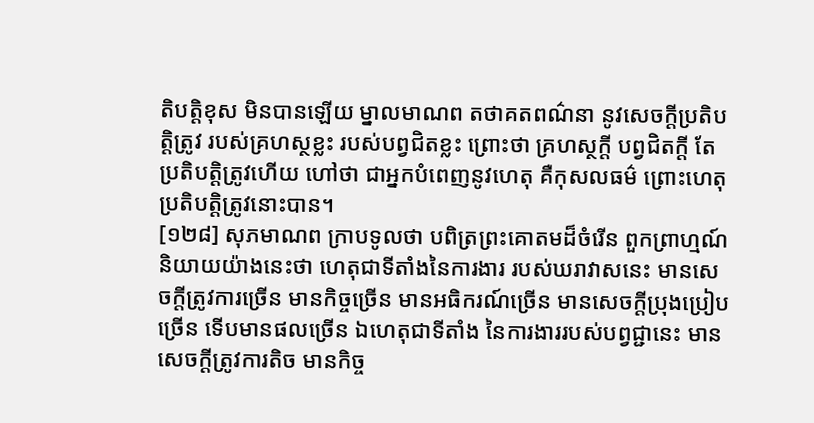តិបត្តិខុស មិនបានឡើយ ម្នាលមាណព តថាគតពណ៌នា នូវសេចក្តីប្រតិបត្តិត្រូវ របស់គ្រហស្ថខ្លះ របស់បព្វជិតខ្លះ ព្រោះថា គ្រហស្ថក្តី បព្វជិតក្តី តែប្រតិបត្តិត្រូវហើយ ហៅថា ជាអ្នកបំពេញនូវហេតុ គឺកុសលធម៌ ព្រោះហេតុប្រតិបត្តិត្រូវនោះបាន។
[១២៨] សុភមាណព ក្រាបទូលថា បពិត្រព្រះគោតមដ៏ចំរើន ពួកព្រាហ្មណ៍ និយាយយ៉ាងនេះថា ហេតុជាទីតាំងនៃការងារ របស់ឃរាវាសនេះ មានសេចក្តីត្រូវការច្រើន មានកិច្ចច្រើន មានអធិករណ៍ច្រើន មានសេចក្តីប្រុងប្រៀបច្រើន ទើបមានផលច្រើន ឯហេតុជាទីតាំង នៃការងាររបស់បព្វជ្ជានេះ មានសេចក្តីត្រូវការតិច មានកិច្ច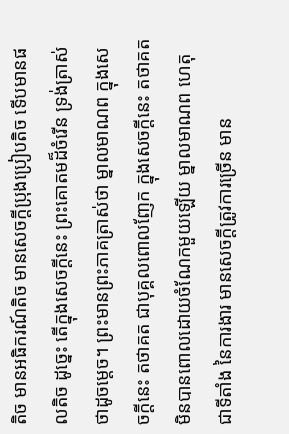តិច មានអធិករណ៍តិច មានសេចក្តីប្រុងប្រៀបតិច ទើបមានផលតិច ដូច្នេះ តើក្នុងសេចក្តីនេះ ព្រះគោតមដ៏ចំរើន ទ្រង់ត្រាស់ថាដូចម្តេច។ ព្រះមានព្រះភាគត្រាស់ថា ម្នាលមាណព ក្នុងសេចក្តីនេះ តថាគត ជាបុគ្គលពោលញែក ក្នុងសេចក្តីនេះ តថាគត មិនបានពោលដោយចំណែកមួយឡើយ ម្នាលមាណព ហេតុជាទីតាំង នៃការងារ មានសេចក្តីត្រូវការច្រើន មាន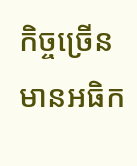កិច្ចច្រើន មានអធិក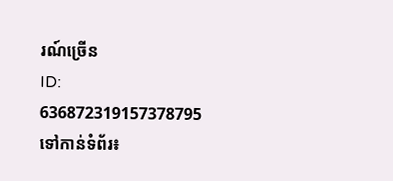រណ៍ច្រើន
ID: 636872319157378795
ទៅកាន់ទំព័រ៖